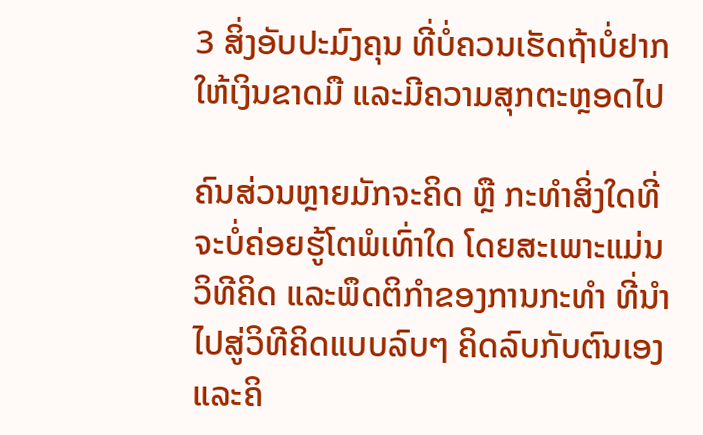3 ສິ່ງອັບປະມົງຄຸນ ທີ່ບໍ່ຄວນເຮັດຖ້າບໍ່ຢາກໃຫ້ເງິນຂາດມື ແລະມີຄວາມສຸກຕະຫຼອດໄປ

ຄົນສ່ວນຫຼາຍມັກຈະຄິດ ຫຼື ກະທຳສິ່ງໃດທີ່ຈະບໍ່ຄ່ອຍຮູ້ໂຕພໍເທົ່າໃດ ໂດຍສະເພາະແມ່ນ ວິທີຄິດ ແລະພຶດຕິກຳຂອງການກະທຳ ທີ່ນຳໄປສູ່ວິທີຄິດແບບລົບໆ ຄິດລົບກັບຕົນເອງ ແລະຄິ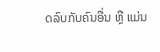ດລົບກັບຄົນອື່ນ ຫຼື ແມ່ນ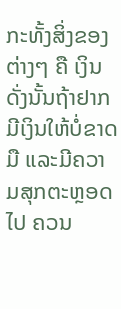ກະທັ້ງສິ່ງຂອງຕ່າງໆ ຄື ເງິນ ດັ່ງນັ້ນຖ້າຢາກມີເງິນໃຫ້ບໍ່ຂາດມື ແລະມີຄວາມສຸກຕະຫຼອດໄປ ຄວນ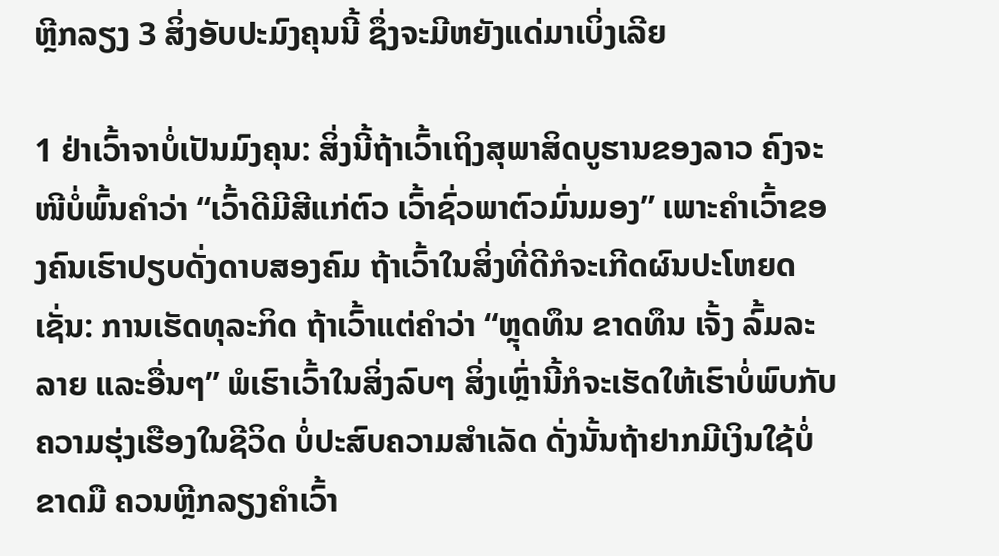ຫຼີກລຽງ 3 ສິ່ງອັບປະມົງຄຸນນີ້ ຊຶ່ງຈະມີຫຍັງແດ່ມາເບິ່ງເລີຍ

1 ຢ່າເວົ້າຈາບໍ່ເປັນມົງຄຸນ: ສິ່ງນີ້ຖ້າເວົ້າເຖິງສຸພາສິດບູຮານຂອງລາວ ຄົງຈະໜີບໍ່ພົ້ນຄຳວ່າ “ເວົ້າດີມີສີແກ່ຕົວ ເວົ້າຊົ່ວພາຕົວມົ່ນມອງ” ເພາະຄຳເວົ້າຂອງຄົນເຮົາປຽບດັ່ງດາບສອງຄົມ ຖ້າເວົ້າໃນສິ່ງທີ່ດີກໍຈະເກີດຜົນປະໂຫຍດ ເຊັ່ນ: ການເຮັດທຸລະກິດ ຖ້າເວົ້າແຕ່ຄຳວ່າ “ຫຼຸດທຶນ ຂາດທຶນ ເຈັ້ງ ລົ້ມລະລາຍ ແລະອື່ນໆ” ພໍເຮົາເວົ້າໃນສິ່ງລົບໆ ສິ່ງເຫຼົ່ານີ້ກໍຈະເຮັດໃຫ້ເຮົາບໍ່ພົບກັບຄວາມຮຸ່ງເຮືອງໃນຊີວິດ ບໍ່ປະສົບຄວາມສຳເລັດ ດັ່ງນັ້ນຖ້າຢາກມີເງິນໃຊ້ບໍ່ຂາດມື ຄວນຫຼີກລຽງຄຳເວົ້າ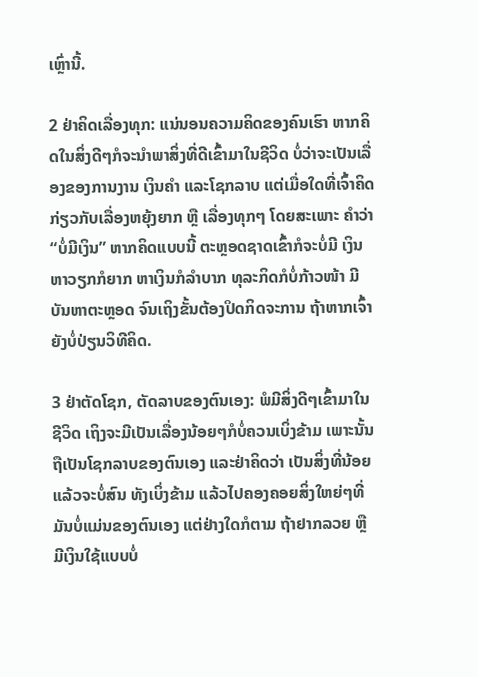ເຫຼົ່ານີ້.

2 ຢ່າຄິດເລື່ອງທຸກ: ແນ່ນອນຄວາມຄິດຂອງຄົນເຮົາ ຫາກຄິດໃນສິ່ງດີໆກໍຈະນຳພາສິ່ງທີ່ດີເຂົ້າມາໃນຊີວິດ ບໍ່ວ່າຈະເປັນເລື່ອງຂອງການງານ ເງິນຄຳ ແລະໂຊກລາບ ແຕ່ເມື່ອໃດທີ່ເຈົ້າຄິດກ່ຽວກັບເລື່ອງຫຍຸ້ງຍາກ ຫຼື ເລື່ອງທຸກໆ ໂດຍສະເພາະ ຄຳວ່າ “ບໍ່ມີເງິນ” ຫາກຄິດແບບນີ້ ຕະຫຼອດຊາດເຂົ້າກໍຈະບໍ່ມີ ເງິນ ຫາວຽກກໍຍາກ ຫາເງິນກໍລຳບາກ ທຸລະກິດກໍບໍ່ກ້າວໜ້າ ມີບັນຫາຕະຫຼອດ ຈົນເຖິງຂັ້ນຕ້ອງປິດກິດຈະການ ຖ້າຫາກເຈົ້າຍັງບໍ່ປ່ຽນວິທີຄິດ.

3 ຢ່າຕັດໂຊກ, ຕັດລາບຂອງຕົນເອງ: ພໍມີສິ່ງດີໆເຂົ້າມາໃນຊີວິດ ເຖິງຈະມີເປັນເລື່ອງນ້ອຍໆກໍບໍ່ຄວນເບິ່ງຂ້າມ ເພາະນັ້ນຖືເປັນໂຊກລາບຂອງຕົນເອງ ແລະຢ່າຄິດວ່າ ເປັນສິ່ງທີ່ນ້ອຍແລ້ວຈະບໍ່ສົນ ທັງເບິ່ງຂ້າມ ແລ້ວໄປຄອງຄອຍສິ່ງໃຫຍ່ໆທີ່ມັນບໍ່ແມ່ນຂອງຕົນເອງ ແຕ່ຢ່າງໃດກໍຕາມ ຖ້າຢາກລວຍ ຫຼື ມີເງິນໃຊ້ແບບບໍ່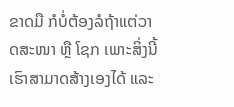ຂາດມື ກໍບໍ່ຕ້ອງລໍຖ້າແຕ່ວາດສະໜາ ຫຼື ໂຊກ ເພາະສິ່ງນີ້ເຮົາສາມາດສ້າງເອງໄດ້ ແລະ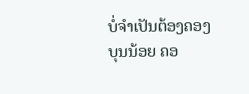ບໍ່ຈຳເປັນຕ້ອງຄອງບຸນນ້ອຍ ຄອ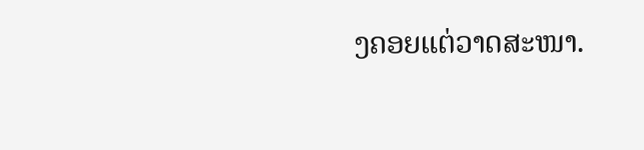ງຄອຍແຕ່ວາດສະໜາ.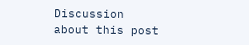Discussion about this post